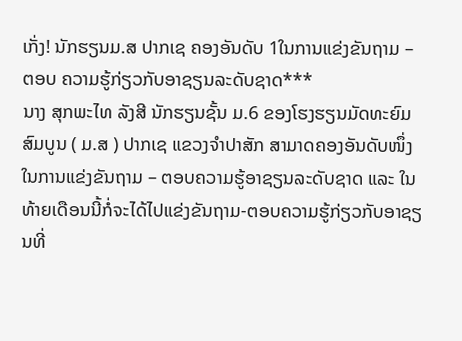ເກັ່ງ! ນັກຮຽນມ.ສ ປາກເຊ ຄອງອັນດັບ 1ໃນການແຂ່ງຂັນຖາມ – ຕອບ ຄວາມຮູ້ກ່ຽວກັບອາຊຽນລະດັບຊາດ***
ນາງ ສຸກພະໄທ ລັງສີ ນັກຮຽນຊັ້ນ ມ.6 ຂອງໂຮງຮຽນມັດທະຍົມສົມບູນ ( ມ.ສ ) ປາກເຊ ແຂວງຈຳປາສັກ ສາມາດຄອງອັນດັບໜຶ່ງ ໃນການແຂ່ງຂັນຖາມ – ຕອບຄວາມຮູ້ອາຊຽນລະດັບຊາດ ແລະ ໃນທ້າຍເດືອນນີ້ກໍ່ຈະໄດ້ໄປແຂ່ງຂັນຖາມ-ຕອບຄວາມຮູ້ກ່ຽວກັບອາຊຽນທີ່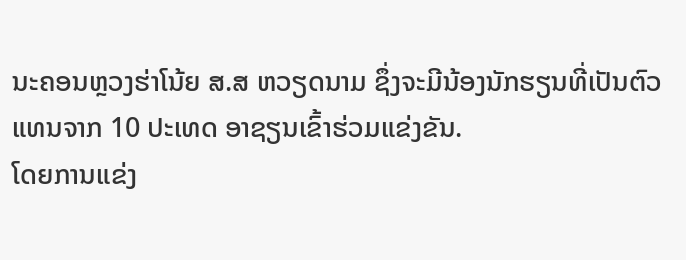ນະຄອນຫຼວງຮ່າໂນ້ຍ ສ.ສ ຫວຽດນາມ ຊຶ່ງຈະມີນ້ອງນັກຮຽນທີ່ເປັນຕົວແທນຈາກ 10 ປະເທດ ອາຊຽນເຂົ້າຮ່ວມແຂ່ງຂັນ.
ໂດຍການແຂ່ງ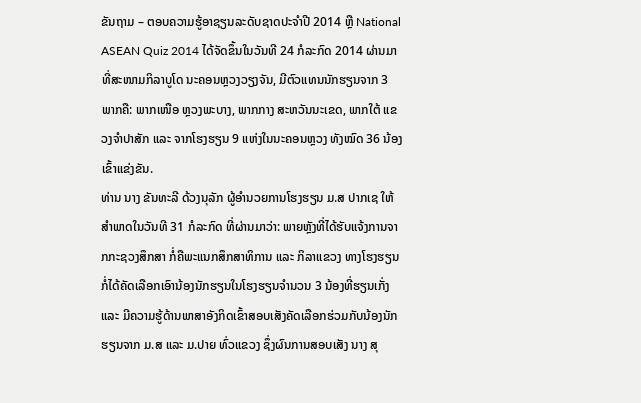ຂັນຖາມ – ຕອບຄວາມຮູ້ອາຊຽນລະດັບຊາດປະຈຳປີ 2014 ຫຼື National ASEAN Quiz 2014 ໄດ້ຈັດຂຶ້ນໃນວັນທີ 24 ກໍລະກົດ 2014 ຜ່ານມາ ທີ່ສະໜາມກິລາບູໂດ ນະຄອນຫຼວງວຽງຈັນ, ມີຕົວແທນນັກຮຽນຈາກ 3 ພາກຄື: ພາກເໜືອ ຫຼວງພະບາງ, ພາກກາງ ສະຫວັນນະເຂດ, ພາກໃຕ້ ແຂວງຈຳປາສັກ ແລະ ຈາກໂຮງຮຽນ 9 ແຫ່ງໃນນະຄອນຫຼວງ ທັງໝົດ 36 ນ້ອງເຂົ້າແຂ່ງຂັນ.
ທ່ານ ນາງ ຂັນທະລີ ດ້ວງນຸລັກ ຜູ້ອຳນວຍການໂຮງຮຽນ ມ.ສ ປາກເຊ ໃຫ້ສຳພາດໃນວັນທີ 31 ກໍລະກົດ ທີ່ຜ່ານມາວ່າ: ພາຍຫຼັງທີ່ໄດ້ຮັບແຈ້ງການຈາກກະຊວງສຶກສາ ກໍ່ຄືພະແນກສຶກສາທິການ ແລະ ກິລາແຂວງ ທາງໂຮງຮຽນກໍ່ໄດ້ຄັດເລືອກເອົານ້ອງນັກຮຽນໃນໂຮງຮຽນຈຳນວນ 3 ນ້ອງທີ່ຮຽນເກັ່ງ ແລະ ມີຄວາມຮູ້ດ້ານພາສາອັງກິດເຂົ້າສອບເສັງຄັດເລືອກຮ່ວມກັບນ້ອງນັກຮຽນຈາກ ມ.ສ ແລະ ມ.ປາຍ ທົ່ວແຂວງ ຊຶ່ງຜົນການສອບເສັງ ນາງ ສຸ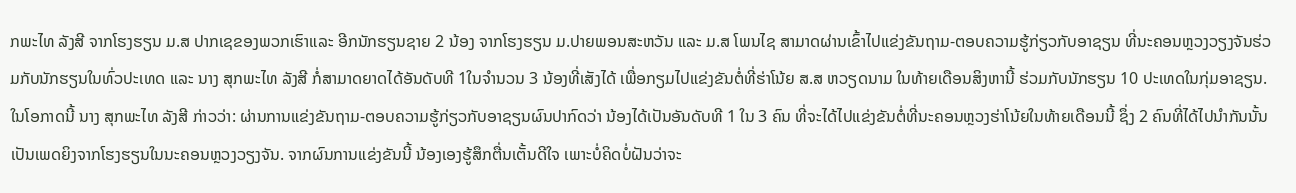ກພະໄທ ລັງສີ ຈາກໂຮງຮຽນ ມ.ສ ປາກເຊຂອງພວກເຮົາແລະ ອີກນັກຮຽນຊາຍ 2 ນ້ອງ ຈາກໂຮງຮຽນ ມ.ປາຍພອນສະຫວັນ ແລະ ມ.ສ ໂພນໄຊ ສາມາດຜ່ານເຂົ້າໄປແຂ່ງຂັນຖາມ-ຕອບຄວາມຮູ້ກ່ຽວກັບອາຊຽນ ທີ່ນະຄອນຫຼວງວຽງຈັນຮ່ວມກັບນັກຮຽນໃນທົ່ວປະເທດ ແລະ ນາງ ສຸກພະໄທ ລັງສີ ກໍ່ສາມາດຍາດໄດ້ອັນດັບທີ 1ໃນຈຳນວນ 3 ນ້ອງທີ່ເສັງໄດ້ ເພື່ອກຽມໄປແຂ່ງຂັນຕໍ່ທີ່ຮ່າໂນ້ຍ ສ.ສ ຫວຽດນາມ ໃນທ້າຍເດືອນສິງຫານີ້ ຮ່ວມກັບນັກຮຽນ 10 ປະເທດໃນກຸ່ມອາຊຽນ.
ໃນໂອກາດນີ້ ນາງ ສຸກພະໄທ ລັງສີ ກ່າວວ່າ: ຜ່ານການແຂ່ງຂັນຖາມ-ຕອບຄວາມຮູ້ກ່ຽວກັບອາຊຽນຜົນປາກົດວ່າ ນ້ອງໄດ້ເປັນອັນດັບທີ 1 ໃນ 3 ຄົນ ທີ່ຈະໄດ້ໄປແຂ່ງຂັນຕໍ່ທີ່ນະຄອນຫຼວງຮ່າໂນ້ຍໃນທ້າຍເດືອນນີ້ ຊຶ່ງ 2 ຄົນທີ່ໄດ້ໄປນຳກັນນັ້ນເປັນເພດຍິງຈາກໂຮງຮຽນໃນນະຄອນຫຼວງວຽງຈັນ. ຈາກຜົນການແຂ່ງຂັນນີ້ ນ້ອງເອງຮູ້ສຶກຕື່ນເຕັ້ນດີໃຈ ເພາະບໍ່ຄິດບໍ່ຝັນວ່າຈະ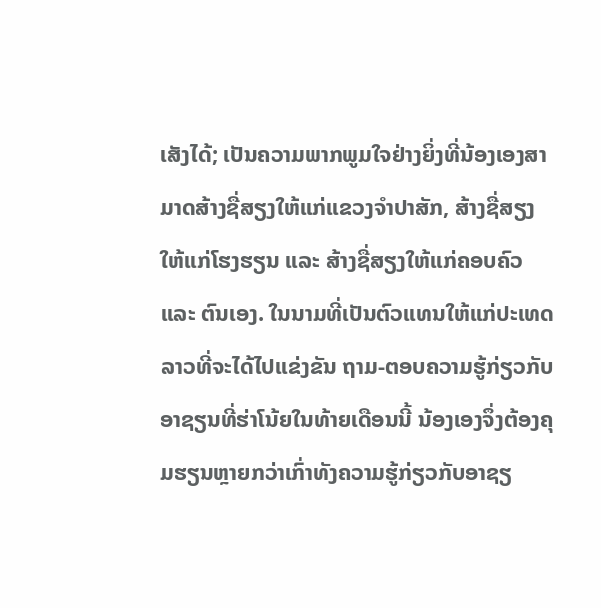ເສັງໄດ້; ເປັນຄວາມພາກພູມໃຈຢ່າງຍິ່ງທີ່ນ້ອງເອງສາມາດສ້າງຊື່ສຽງໃຫ້ແກ່ແຂວງຈຳປາສັກ, ສ້າງຊື່ສຽງໃຫ້ແກ່ໂຮງຮຽນ ແລະ ສ້າງຊື່ສຽງໃຫ້ແກ່ຄອບຄົວ ແລະ ຕົນເອງ. ໃນນາມທີ່ເປັນຕົວແທນໃຫ້ແກ່ປະເທດລາວທີ່ຈະໄດ້ໄປແຂ່ງຂັນ ຖາມ-ຕອບຄວາມຮູ້ກ່ຽວກັບອາຊຽນທີ່ຮ່າໂນ້ຍໃນທ້າຍເດືອນນີ້ ນ້ອງເອງຈຶ່ງຕ້ອງຄຸມຮຽນຫຼາຍກວ່າເກົ່າທັງຄວາມຮູ້ກ່ຽວກັບອາຊຽ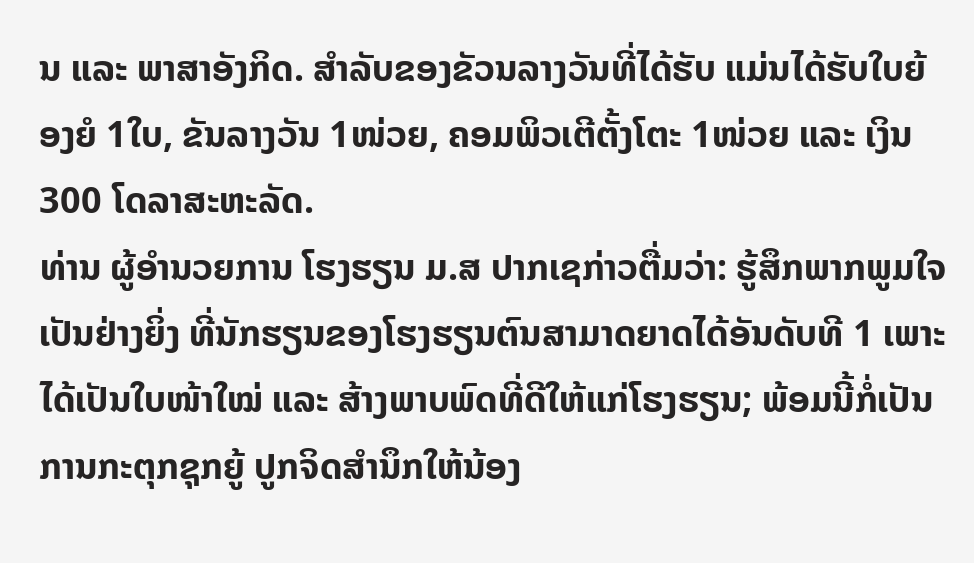ນ ແລະ ພາສາອັງກິດ. ສຳລັບຂອງຂັວນລາງວັນທີ່ໄດ້ຮັບ ແມ່ນໄດ້ຮັບໃບຍ້ອງຍໍ 1ໃບ, ຂັນລາງວັນ 1ໜ່ວຍ, ຄອມພິວເຕີຕັ້ງໂຕະ 1ໜ່ວຍ ແລະ ເງິນ 300 ໂດລາສະຫະລັດ.
ທ່ານ ຜູ້ອຳນວຍການ ໂຮງຮຽນ ມ.ສ ປາກເຊກ່າວຕື່ມວ່າ: ຮູ້ສຶກພາກພູມໃຈເປັນຢ່າງຍິ່ງ ທີ່ນັກຮຽນຂອງໂຮງຮຽນຕົນສາມາດຍາດໄດ້ອັນດັບທີ 1 ເພາະໄດ້ເປັນໃບໜ້າໃໝ່ ແລະ ສ້າງພາບພົດທີ່ດີໃຫ້ແກ່ໂຮງຮຽນ; ພ້ອມນີ້ກໍ່ເປັນການກະຕຸກຊຸກຍູ້ ປູກຈິດສຳນຶກໃຫ້ນ້ອງ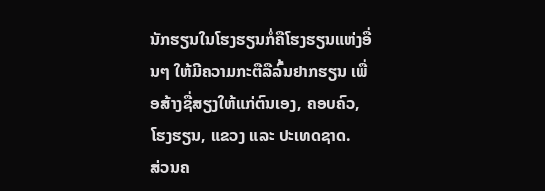ນັກຮຽນໃນໂຮງຮຽນກໍ່ຄືໂຮງຮຽນແຫ່ງອື່ນໆ ໃຫ້ມີຄວາມກະຕືລືລົ້ນຢາກຮຽນ ເພື່ອສ້າງຊື່ສຽງໃຫ້ແກ່ຕົນເອງ, ຄອບຄົວ, ໂຮງຮຽນ, ແຂວງ ແລະ ປະເທດຊາດ.
ສ່ວນຄ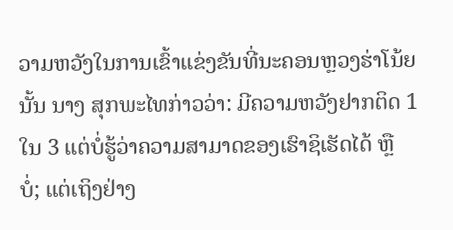ວາມຫວັງໃນການເຂົ້າແຂ່ງຂັນທີ່ນະຄອນຫຼວງຮ່າໂນ້ຍນັ້ນ ນາງ ສຸກພະໄທກ່າວວ່າ: ມີຄວາມຫວັງຢາກຕິດ 1 ໃນ 3 ແຕ່ບໍ່ຮູ້ວ່າຄວາມສາມາດຂອງເຮົາຊິເຮັດໄດ້ ຫຼື ບໍ່; ແຕ່ເຖິງຢ່າງ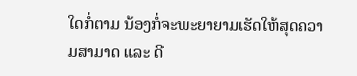ໃດກໍ່ຕາມ ນ້ອງກໍ່ຈະພະຍາຍາມເຮັດໃຫ້ສຸດຄວາມສາມາດ ແລະ ດີ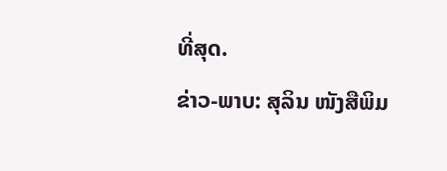ທີ່ສຸດ.
ຂ່າວ-ພາບ: ສຸລິນ ໜັງສືພິມ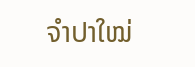ຈຳປາໃໝ່